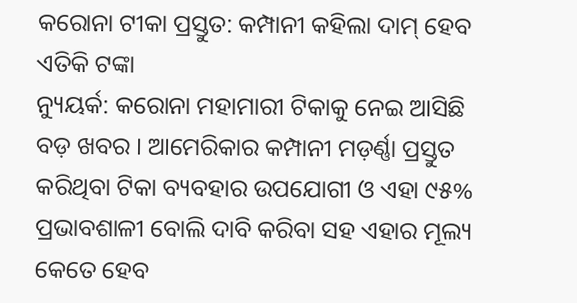କରୋନା ଟୀକା ପ୍ରସ୍ତୁତ: କମ୍ପାନୀ କହିଲା ଦାମ୍ ହେବ ଏତିକି ଟଙ୍କା
ନ୍ୟୁୟର୍କ: କରୋନା ମହାମାରୀ ଟିକାକୁ ନେଇ ଆସିଛି ବଡ଼ ଖବର । ଆମେରିକାର କମ୍ପାନୀ ମଡ଼ର୍ଣ୍ଣା ପ୍ରସ୍ତୁତ କରିଥିବା ଟିକା ବ୍ୟବହାର ଉପଯୋଗୀ ଓ ଏହା ୯୫% ପ୍ରଭାବଶାଳୀ ବୋଲି ଦାବି କରିବା ସହ ଏହାର ମୂଲ୍ୟ କେତେ ହେବ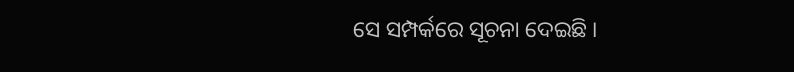ସେ ସମ୍ପର୍କରେ ସୂଚନା ଦେଇଛି ।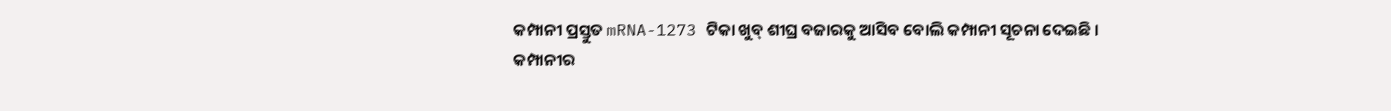କମ୍ପାନୀ ପ୍ରସ୍ତୁତ mRNA-1273 ଟିକା ଖୁବ୍ ଶୀଘ୍ର ବଜାରକୁ ଆସିବ ବୋଲି କମ୍ପାନୀ ସୂଚନା ଦେଇଛି ।
କମ୍ପାନୀର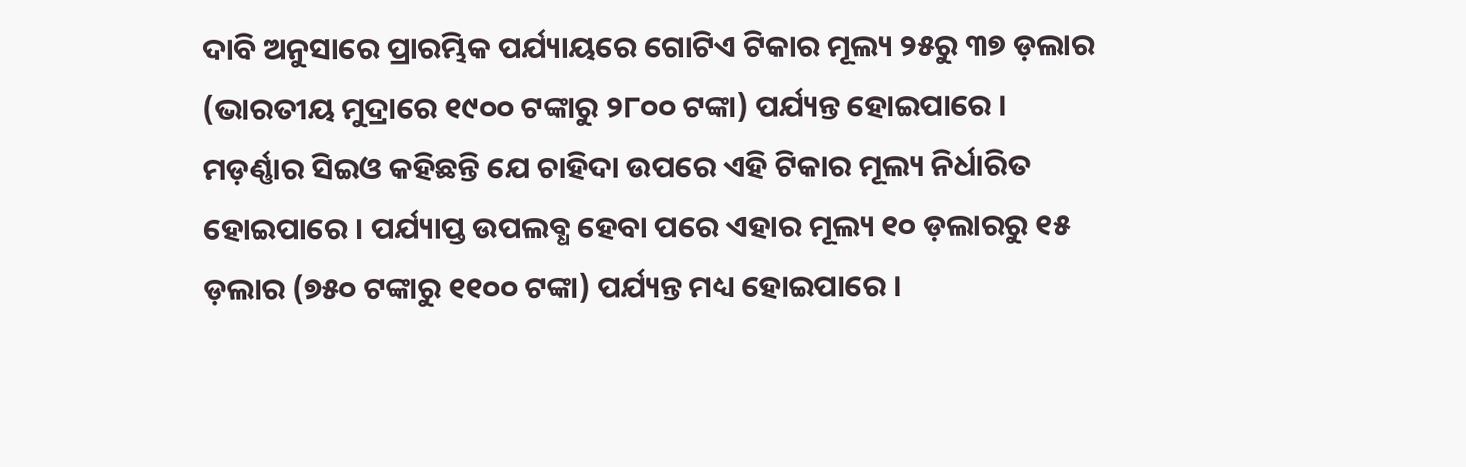ଦାବି ଅନୁସାରେ ପ୍ରାରମ୍ଭିକ ପର୍ଯ୍ୟାୟରେ ଗୋଟିଏ ଟିକାର ମୂଲ୍ୟ ୨୫ରୁ ୩୭ ଡ଼ଲାର (ଭାରତୀୟ ମୁଦ୍ରାରେ ୧୯୦୦ ଟଙ୍କାରୁ ୨୮୦୦ ଟଙ୍କା) ପର୍ଯ୍ୟନ୍ତ ହୋଇପାରେ । ମଡ଼ର୍ଣ୍ଣାର ସିଇଓ କହିଛନ୍ତି ଯେ ଚାହିଦା ଉପରେ ଏହି ଟିକାର ମୂଲ୍ୟ ନିର୍ଧାରିତ ହୋଇପାରେ । ପର୍ଯ୍ୟାପ୍ତ ଉପଲବ୍ଧ ହେବା ପରେ ଏହାର ମୂଲ୍ୟ ୧୦ ଡ଼ଲାରରୁ ୧୫ ଡ଼ଲାର (୭୫୦ ଟଙ୍କାରୁ ୧୧୦୦ ଟଙ୍କା) ପର୍ଯ୍ୟନ୍ତ ମଧ୍ୟ ହୋଇପାରେ ।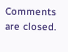Comments are closed.